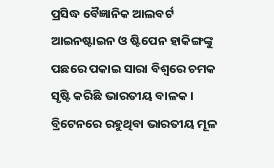ପ୍ରସିଦ୍ଧ ବୈଜ୍ଞାନିକ ଆଲବର୍ଟ ଆଇନଷ୍ଟାଇନ ଓ ଷ୍ଟିପେନ ହାକିଙ୍ଗଙ୍କୁ ପଛରେ ପକାଇ ସାରା ବିଶ୍ୱରେ ଚମକ ସୃଷ୍ଟି କରିଛି ଭାରତୀୟ ବାଳକ । ବ୍ରିଟେନରେ ରହୁଥିବା ଭାରତୀୟ ମୂଳ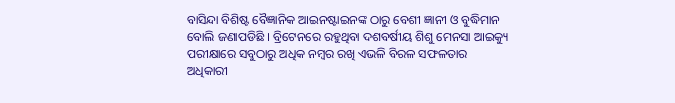ବାସିନ୍ଦା ବିଶିଷ୍ଟ ବୈଜ୍ଞାନିକ ଆଇନଷ୍ଟାଇନଙ୍କ ଠାରୁ ବେଶୀ ଜ୍ଞାନୀ ଓ ବୁଦ୍ଧିମାନ ବୋଲି ଜଣାପଡିଛି । ବ୍ରିଟେନରେ ରହୁଥିବା ଦଶବର୍ଷୀୟ ଶିଶୁ ମେନସା ଆଇକ୍ୟୁ ପରୀକ୍ଷାରେ ସବୁଠାରୁ ଅଧିକ ନମ୍ବର ରଖି ଏଭଳି ବିରଳ ସଫଳତାର ଅଧିକାରୀ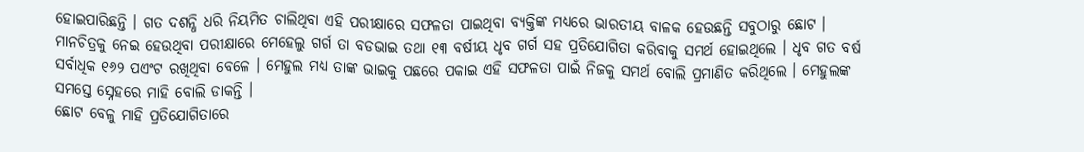ହୋଇପାରିଛନ୍ତି । ଗତ ଦଶନ୍ଧି ଧରି ନିୟମିତ ଚାଲିଥିବା ଏହି ପରୀକ୍ଷାରେ ସଫଳତା ପାଇଥିବା ବ୍ୟକ୍ତିଙ୍କ ମଧ୍ୟରେ ଭାରତୀୟ ବାଳକ ହେଉଛନ୍ତି ସବୁଠାରୁ ଛୋଟ ।
ମାନଚିତ୍ରକୁ ନେଇ ହେଉଥିବା ପରୀକ୍ଷାରେ ମେହେଲୁ ଗର୍ଗ ତା ବଡଭାଇ ତଥା ୧୩ ବର୍ଷୀୟ ଧୃବ ଗର୍ଗ ସହ ପ୍ରତିଯୋଗିତା କରିବାକୁ ସମର୍ଥ ହୋଇଥିଲେ । ଧୃବ ଗତ ବର୍ଷ ସର୍ବାଧିକ ୧୬୨ ପଏଂଟ ରଖିଥିବା ବେଳେ । ମେହୁଲ ମଧ୍ୟ ତାଙ୍କ ଭାଇକୁ ପଛରେ ପକାଇ ଏହି ସଫଳତା ପାଇଁ ନିଜକୁ ସମର୍ଥ ବୋଲି ପ୍ରମାଣିତ କରିଥିଲେ । ମେହୁଲଙ୍କ ସମସ୍ତେ ସ୍ନେହରେ ମାହି ବୋଲି ଡାକନ୍ତି ।
ଛୋଟ ବେଳୁ ମାହି ପ୍ରତିଯୋଗିତାରେ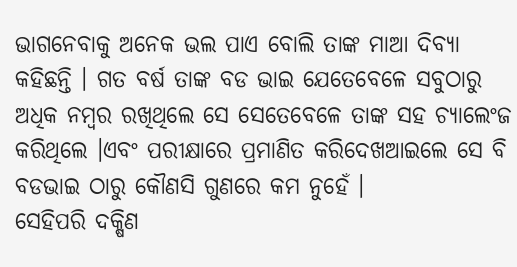ଭାଗନେବାକୁ ଅନେକ ଭଲ ପାଏ ବୋଲି ତାଙ୍କ ମାଆ ଦିବ୍ୟା କହିଛନ୍ତି । ଗତ ବର୍ଷ ତାଙ୍କ ବଡ ଭାଇ ଯେତେବେଳେ ସବୁଠାରୁ ଅଧିକ ନମ୍ବର ରଖିଥିଲେ ସେ ସେତେବେଳେ ତାଙ୍କ ସହ ଚ୍ୟାଲେଂଜ କରିଥିଲେ ।ଏବଂ ପରୀକ୍ଷାରେ ପ୍ରମାଣିତ କରିଦେଖଆଇଲେ ସେ ବି ବଡଭାଇ ଠାରୁ କୌଣସି ଗୁଣରେ କମ ନୁହେଁ ।
ସେହିପରି ଦକ୍ଷିଣ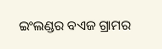ଇଂଲଣ୍ଡର ବଏଜ ଗ୍ରାମର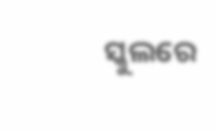ସ୍କୁଲରେ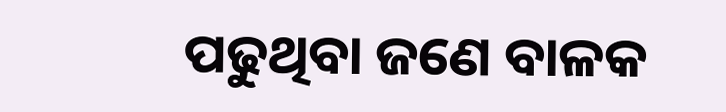ପଢୁଥିବା ଜଣେ ବାଳକ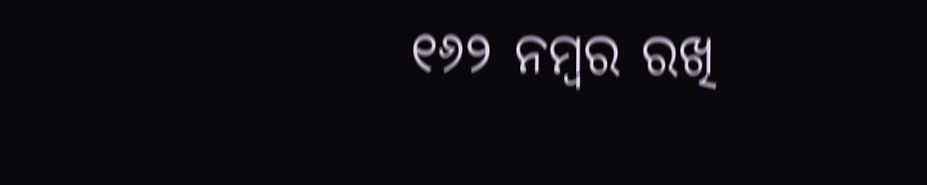୧୬୨ ନମ୍ବର ରଖି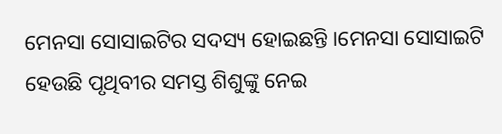ମେନସା ସୋସାଇଟିର ସଦସ୍ୟ ହୋଇଛନ୍ତି ।ମେନସା ସୋସାଇଟି ହେଉଛି ପୃଥିବୀର ସମସ୍ତ ଶିଶୁଙ୍କୁ ନେଇ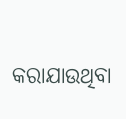କରାଯାଉଥିବା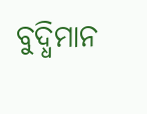ବୁଦ୍ଧିମାନ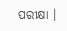ପରୀକ୍ଷା ।